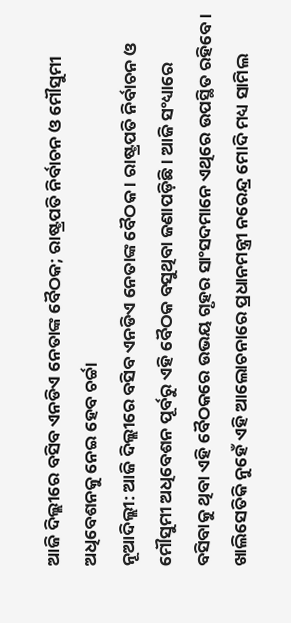ଆଜି ଦିଲ୍ଲୀରେ ବସିବ ଏନଡିଏ ନେତାଙ୍କ ବୈଠକ; ରାଷ୍ଟ୍ରପତି ନିର୍ବାଚନ ଓ ମୌସୁମୀ ଅଧିବେଶନକୁ ନେଇ ହେବ ଚର୍ଚ୍ଚା
ନୂଆଦିଲ୍ଲୀ: ଆଜି ଦିଲ୍ଲୀରେ ବସିବ ଏନଡିଏ ନେତାଙ୍କ ବୈଠକ । ରାଷ୍ଟ୍ରପତି ନିର୍ବାଚନ ଓ ମୌସୁମୀ ଅଧିବେଶନ ପୂର୍ବରୁ ଏହି ବୈଠକ ବସୁଥିବା ଜଣାପଡ଼ିଛି । ଆଜି ସଂଧ୍ୟାରେ ବସିବାକୁ ଥିବା ଏହି ବୈଠକରେ ଉଭୟ ଗୃହର ସାଂସଦମାନେ ଏଥିରେ ଉପସ୍ଥିତ ରହିବେ । ଖାଲିସେତିକି ନୁହେଁ ଏହି ଆଲୋଚନାରେ ପ୍ରଧାନମନ୍ତ୍ରୀ ନରେନ୍ଦ୍ର ମୋଦି ମଧ୍ୟ ସାମିଲ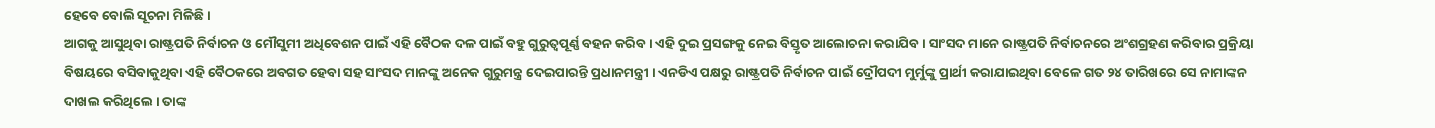ହେବେ ବୋଲି ସୂଚନା ମିଳିଛି ।
ଆଗକୁ ଆସୁଥିବା ରାଷ୍ଟ୍ରପତି ନିର୍ବାଚନ ଓ ମୌସୁମୀ ଅଧିବେଶନ ପାଇଁ ଏହି ବୈଠକ ଦଳ ପାଇଁ ବହୁ ଗୁରୁତ୍ୱପୂର୍ଣ୍ଣ ବହନ କରିବ । ଏହି ଦୁଇ ପ୍ରସଙ୍ଗକୁ ନେଇ ବିସ୍ତୃତ ଆଲୋଚନା କରାଯିବ । ସାଂସଦ ମାନେ ରାଷ୍ଟ୍ରପତି ନିର୍ବାଚନରେ ଅଂଶଗ୍ରହଣ କରିବାର ପ୍ରକ୍ରିୟା ବିଷୟରେ ବସିବାକୁଥିବା ଏହି ବୈଠକରେ ଅବଗତ ହେବା ସହ ସାଂସଦ ମାନଙ୍କୁ ଅନେକ ଗୁରୁମନ୍ତ୍ର ଦେଇପାରନ୍ତି ପ୍ରଧାନମନ୍ତ୍ରୀ । ଏନଡିଏ ପକ୍ଷରୁ ରାଷ୍ଟ୍ରପତି ନିର୍ବାଚନ ପାଇଁ ଦ୍ରୌପଦୀ ମୁର୍ମୁଙ୍କୁ ପ୍ରାର୍ଥୀ କରାଯାଇଥିବା ବେଳେ ଗତ ୨୪ ତାରିଖରେ ସେ ନାମାଙ୍କନ ଦାଖଲ କରିଥିଲେ । ତାଙ୍କ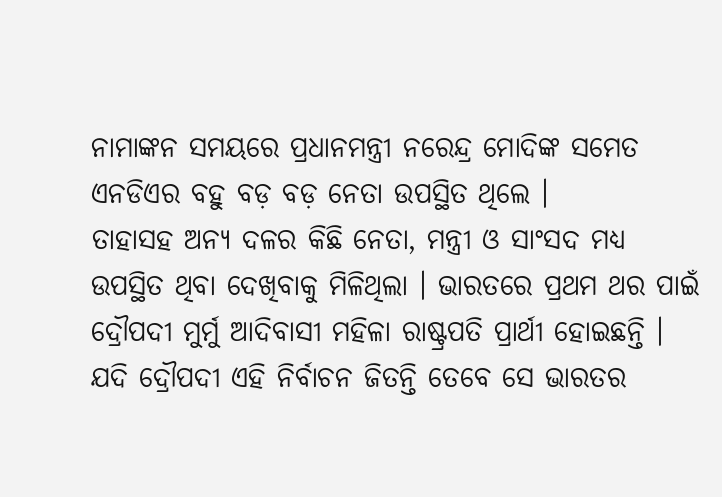ନାମାଙ୍କନ ସମୟରେ ପ୍ରଧାନମନ୍ତ୍ରୀ ନରେନ୍ଦ୍ର ମୋଦିଙ୍କ ସମେତ ଏନଡିଏର ବହୁ ବଡ଼ ବଡ଼ ନେତା ଉପସ୍ଥିତ ଥିଲେ ।
ତାହାସହ ଅନ୍ୟ ଦଳର କିଛି ନେତା, ମନ୍ତ୍ରୀ ଓ ସାଂସଦ ମଧ୍ୟ ଉପସ୍ଥିତ ଥିବା ଦେଖିବାକୁ ମିଳିଥିଲା । ଭାରତରେ ପ୍ରଥମ ଥର ପାଇଁ ଦ୍ରୌପଦୀ ମୁର୍ମୁ ଆଦିବାସୀ ମହିଳା ରାଷ୍ଟ୍ରପତି ପ୍ରାର୍ଥୀ ହୋଇଛନ୍ତି । ଯଦି ଦ୍ରୌପଦୀ ଏହି ନିର୍ବାଚନ ଜିତନ୍ତି ତେବେ ସେ ଭାରତର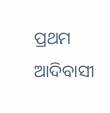ପ୍ରଥମ ଆଦିବାସୀ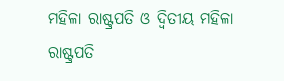ମହିଳା ରାଷ୍ଟ୍ରପତି ଓ ଦ୍ୱିତୀୟ ମହିଳା ରାଷ୍ଟ୍ରପତି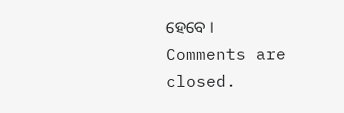ହେବେ ।
Comments are closed.